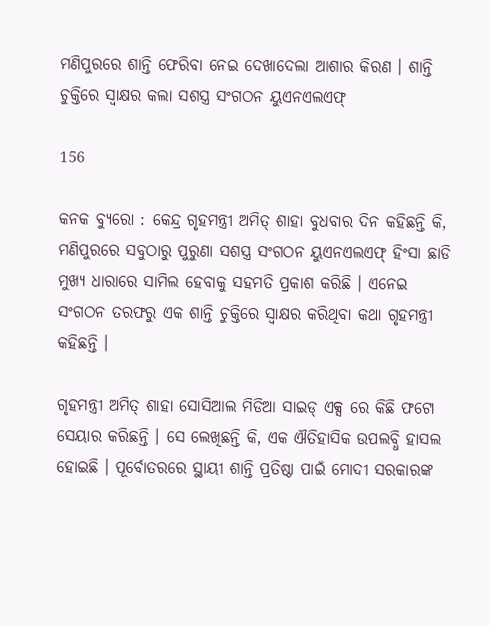ମଣିପୁରରେ ଶାନ୍ତି ଫେରିବା ନେଇ ଦେଖାଦେଲା ଆଶାର କିରଣ । ଶାନ୍ତି ଚୁକ୍ତିରେ ସ୍ୱାକ୍ଷର କଲା ସଶସ୍ତ୍ର ସଂଗଠନ ୟୁଏନଏଲଏଫ୍

156

କନକ ବ୍ୟୁରୋ : କେନ୍ଦ୍ର ଗୃହମନ୍ତ୍ରୀ ଅମିତ୍ ଶାହା ବୁଧବାର ଦିନ କହିଛନ୍ତି କି, ମଣିପୁରରେ ସବୁଠାରୁ ପୁରୁଣା ସଶସ୍ତ୍ର ସଂଗଠନ ୟୁଏନଏଲଏଫ୍ ହିଂସା ଛାଡି ମୁଖ୍ୟ ଧାରାରେ ସାମିଲ ହେବାକୁ ସହମତି ପ୍ରକାଶ କରିଛି । ଏନେଇ ସଂଗଠନ ତରଫରୁ ଏକ ଶାନ୍ତି ଚୁକ୍ତିରେ ସ୍ୱାକ୍ଷର କରିଥିବା କଥା ଗୃହମନ୍ତ୍ରୀ କହିଛନ୍ତି ।

ଗୃହମନ୍ତ୍ରୀ ଅମିତ୍ ଶାହା ସୋସିଆଲ ମିଡିଆ ସାଇଡ୍ ଏକ୍ସ ରେ କିଛି ଫଟୋ ସେୟାର କରିଛନ୍ତି । ସେ ଲେଖିଛନ୍ତି କି, ଏକ ଐତିହାସିକ ଉପଲବ୍ଧି ହାସଲ ହୋଇଛି । ପୂର୍ବୋତରରେ ସ୍ଥାୟୀ ଶାନ୍ତି ପ୍ରତିଷ୍ଠା ପାଇଁ ମୋଦୀ ସରକାରଙ୍କ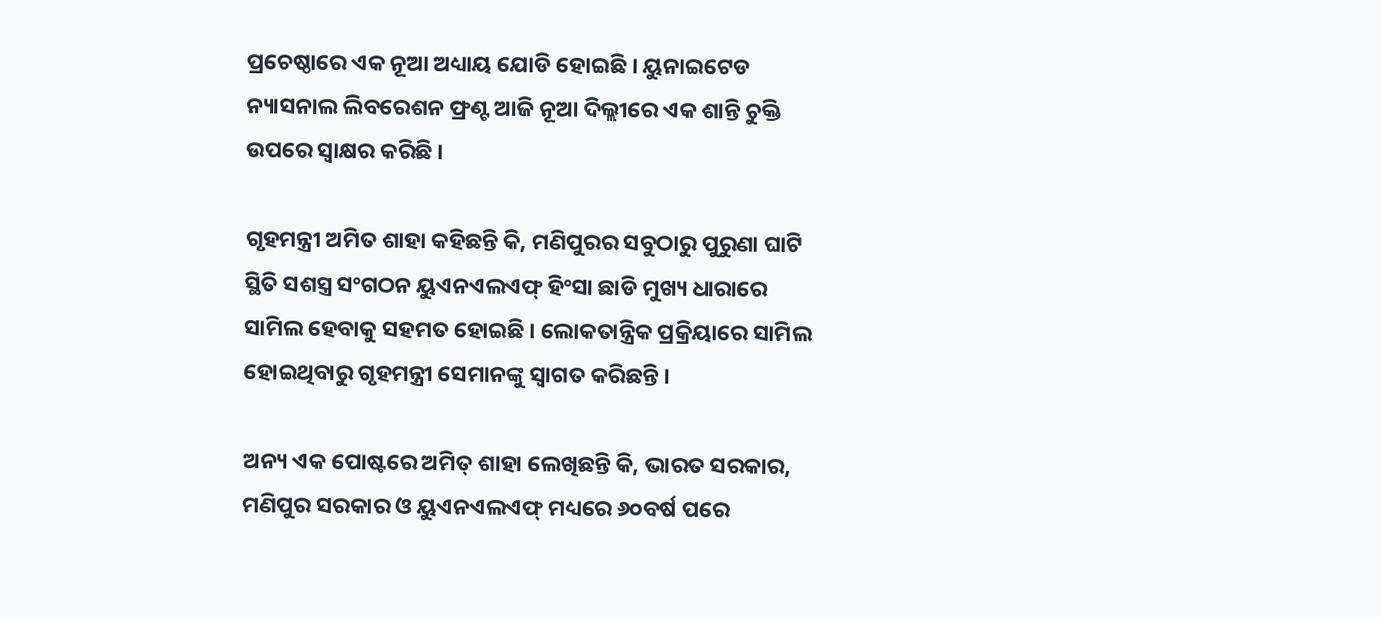ପ୍ରଚେଷ୍ଠାରେ ଏକ ନୂଆ ଅଧ୍ୟାୟ ଯୋଡି ହୋଇଛି । ୟୁନାଇଟେଡ ନ୍ୟାସନାଲ ଲିବରେଶନ ଫ୍ରଣ୍ଟ ଆଜି ନୂଆ ଦିଲ୍ଲୀରେ ଏକ ଶାନ୍ତି ଚୁକ୍ତି ଉପରେ ସ୍ୱାକ୍ଷର କରିଛି ।

ଗୃହମନ୍ତ୍ରୀ ଅମିତ ଶାହା କହିଛନ୍ତି କି, ମଣିପୁରର ସବୁଠାରୁ ପୁରୁଣା ଘାଟି ସ୍ଥିତି ସଶସ୍ତ୍ର ସଂଗଠନ ୟୁଏନଏଲଏଫ୍ ହିଂସା ଛାଡି ମୁଖ୍ୟ ଧାରାରେ ସାମିଲ ହେବାକୁ ସହମତ ହୋଇଛି । ଲୋକତାନ୍ତ୍ରିକ ପ୍ରକ୍ରିୟାରେ ସାମିଲ ହୋଇଥିବାରୁ ଗୃହମନ୍ତ୍ରୀ ସେମାନଙ୍କୁ ସ୍ୱାଗତ କରିଛନ୍ତି ।

ଅନ୍ୟ ଏକ ପୋଷ୍ଟରେ ଅମିତ୍ ଶାହା ଲେଖିଛନ୍ତି କି, ଭାରତ ସରକାର, ମଣିପୁର ସରକାର ଓ ୟୁଏନଏଲଏଫ୍ ମଧ୍ୟରେ ୬୦ବର୍ଷ ପରେ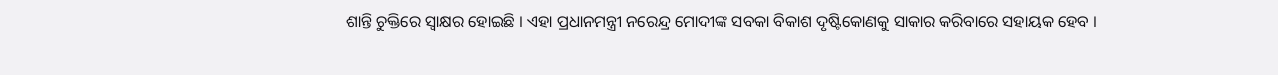ଶାନ୍ତି ଚୁକ୍ତିରେ ସ୍ୱାକ୍ଷର ହୋଇଛି । ଏହା ପ୍ରଧାନମନ୍ତ୍ରୀ ନରେନ୍ଦ୍ର ମୋଦୀଙ୍କ ସବକା ବିକାଶ ଦୃଷ୍ଟିକୋଣକୁ ସାକାର କରିବାରେ ସହାୟକ ହେବ ।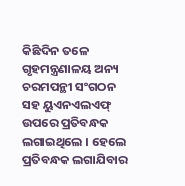କିଛିଦିନ ତଳେ ଗୃହମନ୍ତ୍ରଣାଳୟ ଅନ୍ୟ ଚରମପନ୍ଥୀ ସଂଗଠନ ସହ ୟୁଏନଏଲଏଫ୍ ଉପରେ ପ୍ରତିବନ୍ଧକ ଲଗାଇଥିଲେ । ହେଲେ ପ୍ରତିବନ୍ଧକ ଲଗାଯିବାର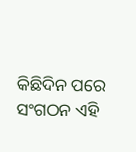କିଛିଦିନ ପରେ ସଂଗଠନ ଏହି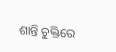ଶାନ୍ତି ଚୁକ୍ତିରେ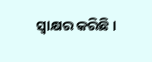ସ୍ୱାକ୍ଷର କରିଛି ।